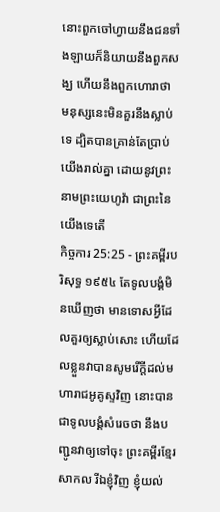នោះពួកចៅហ្វាយនឹងជនទាំងឡាយក៏និយាយនឹងពួកសង្ឃ ហើយនឹងពួកហោរាថា មនុស្សនេះមិនគួរនឹងស្លាប់ទេ ដ្បិតបានគ្រាន់តែប្រាប់យើងរាល់គ្នា ដោយនូវព្រះនាមព្រះយេហូវ៉ា ជាព្រះនៃយើងទេតើ
កិច្ចការ 25:25 - ព្រះគម្ពីរបរិសុទ្ធ ១៩៥៤ តែទូលបង្គំមិនឃើញថា មានទោសអ្វីដែលគួរឲ្យស្លាប់សោះ ហើយដែលខ្លួនវាបានសូមរើក្តីដល់មហារាជអូគូស្ទវិញ នោះបានជាទូលបង្គំសំរេចថា នឹងបញ្ជូនវាឲ្យទៅចុះ ព្រះគម្ពីរខ្មែរសាកល រីឯខ្ញុំវិញ ខ្ញុំយល់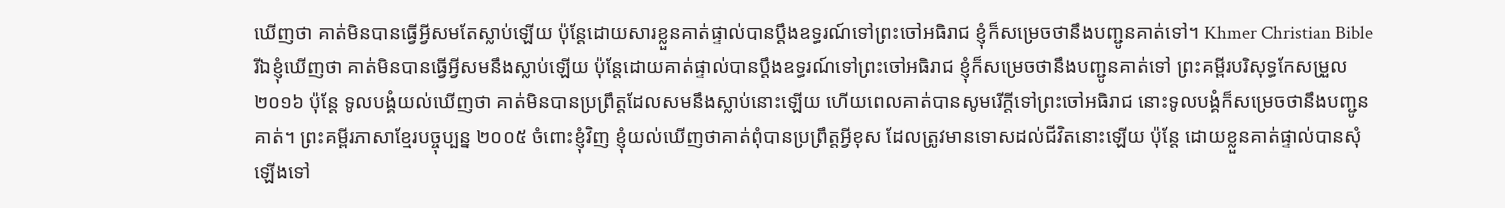ឃើញថា គាត់មិនបានធ្វើអ្វីសមតែស្លាប់ឡើយ ប៉ុន្តែដោយសារខ្លួនគាត់ផ្ទាល់បានប្ដឹងឧទ្ធរណ៍ទៅព្រះចៅអធិរាជ ខ្ញុំក៏សម្រេចថានឹងបញ្ជូនគាត់ទៅ។ Khmer Christian Bible រីឯខ្ញុំឃើញថា គាត់មិនបានធ្វើអ្វីសមនឹងស្លាប់ឡើយ ប៉ុន្ដែដោយគាត់ផ្ទាល់បានប្ដឹងឧទ្ធរណ៍ទៅព្រះចៅអធិរាជ ខ្ញុំក៏សម្រេចថានឹងបញ្ជូនគាត់ទៅ ព្រះគម្ពីរបរិសុទ្ធកែសម្រួល ២០១៦ ប៉ុន្ដែ ទូលបង្គំយល់ឃើញថា គាត់មិនបានប្រព្រឹត្តដែលសមនឹងស្លាប់នោះឡើយ ហើយពេលគាត់បានសូមរើក្តីទៅព្រះចៅអធិរាជ នោះទូលបង្គំក៏សម្រេចថានឹងបញ្ជូនគាត់។ ព្រះគម្ពីរភាសាខ្មែរបច្ចុប្បន្ន ២០០៥ ចំពោះខ្ញុំវិញ ខ្ញុំយល់ឃើញថាគាត់ពុំបានប្រព្រឹត្តអ្វីខុស ដែលត្រូវមានទោសដល់ជីវិតនោះឡើយ ប៉ុន្តែ ដោយខ្លួនគាត់ផ្ទាល់បានសុំឡើងទៅ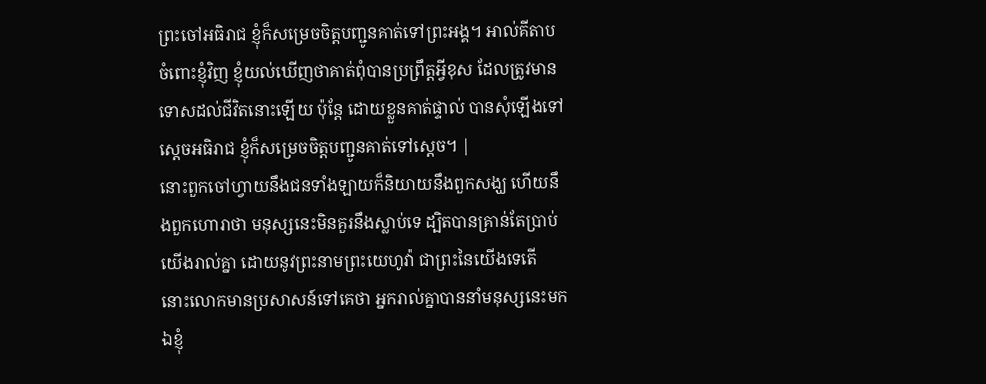ព្រះចៅអធិរាជ ខ្ញុំក៏សម្រេចចិត្តបញ្ជូនគាត់ទៅព្រះអង្គ។ អាល់គីតាប ចំពោះខ្ញុំវិញ ខ្ញុំយល់ឃើញថាគាត់ពុំបានប្រព្រឹត្ដអ្វីខុស ដែលត្រូវមានទោសដល់ជីវិតនោះឡើយ ប៉ុន្ដែ ដោយខ្លួនគាត់ផ្ទាល់ បានសុំឡើងទៅស្តេចអធិរាជ ខ្ញុំក៏សម្រេចចិត្ដបញ្ជូនគាត់ទៅស្តេច។ |
នោះពួកចៅហ្វាយនឹងជនទាំងឡាយក៏និយាយនឹងពួកសង្ឃ ហើយនឹងពួកហោរាថា មនុស្សនេះមិនគួរនឹងស្លាប់ទេ ដ្បិតបានគ្រាន់តែប្រាប់យើងរាល់គ្នា ដោយនូវព្រះនាមព្រះយេហូវ៉ា ជាព្រះនៃយើងទេតើ
នោះលោកមានប្រសាសន៍ទៅគេថា អ្នករាល់គ្នាបាននាំមនុស្សនេះមកឯខ្ញុំ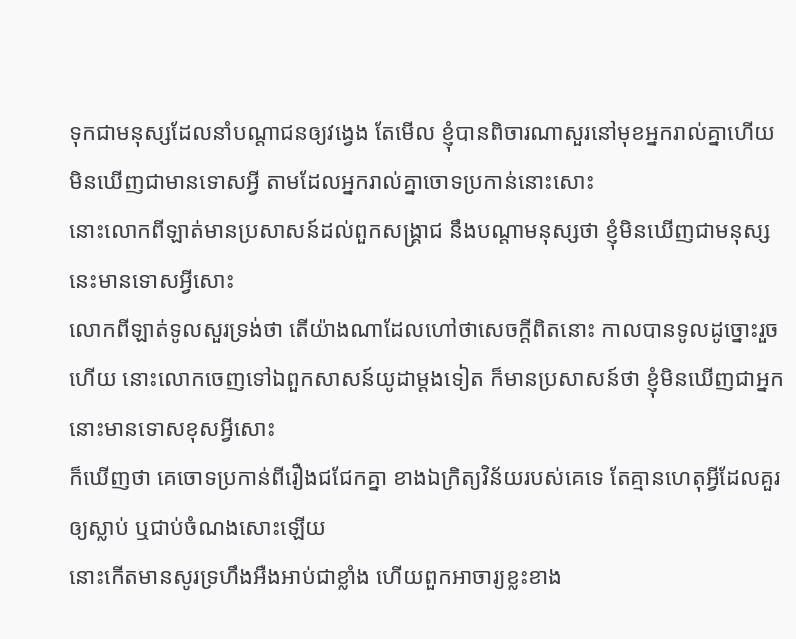ទុកជាមនុស្សដែលនាំបណ្តាជនឲ្យវង្វេង តែមើល ខ្ញុំបានពិចារណាសួរនៅមុខអ្នករាល់គ្នាហើយ មិនឃើញជាមានទោសអ្វី តាមដែលអ្នករាល់គ្នាចោទប្រកាន់នោះសោះ
នោះលោកពីឡាត់មានប្រសាសន៍ដល់ពួកសង្គ្រាជ នឹងបណ្តាមនុស្សថា ខ្ញុំមិនឃើញជាមនុស្សនេះមានទោសអ្វីសោះ
លោកពីឡាត់ទូលសួរទ្រង់ថា តើយ៉ាងណាដែលហៅថាសេចក្ដីពិតនោះ កាលបានទូលដូច្នោះរួចហើយ នោះលោកចេញទៅឯពួកសាសន៍យូដាម្តងទៀត ក៏មានប្រសាសន៍ថា ខ្ញុំមិនឃើញជាអ្នកនោះមានទោសខុសអ្វីសោះ
ក៏ឃើញថា គេចោទប្រកាន់ពីរឿងជជែកគ្នា ខាងឯក្រិត្យវិន័យរបស់គេទេ តែគ្មានហេតុអ្វីដែលគួរឲ្យស្លាប់ ឬជាប់ចំណងសោះឡើយ
នោះកើតមានសូរទ្រហឹងអឺងអាប់ជាខ្លាំង ហើយពួកអាចារ្យខ្លះខាង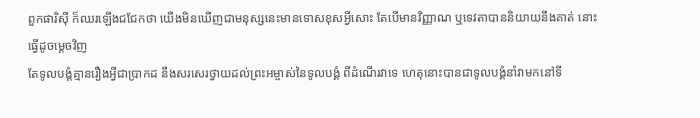ពួកផារិស៊ី ក៏ឈរឡើងជជែកថា យើងមិនឃើញជាមនុស្សនេះមានទោសខុសអ្វីសោះ តែបើមានវិញ្ញាណ ឬទេវតាបាននិយាយនឹងគាត់ នោះធ្វើដូចម្តេចវិញ
តែទូលបង្គំគ្មានរឿងអ្វីជាប្រាកដ នឹងសរសេរថ្វាយដល់ព្រះអម្ចាស់នៃទូលបង្គំ ពីដំណើរវាទេ ហេតុនោះបានជាទូលបង្គំនាំវាមកនៅទី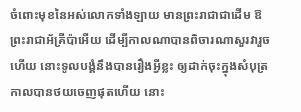ចំពោះមុខនៃអស់លោកទាំងឡាយ មានព្រះរាជាជាដើម ឱព្រះរាជាអ័គ្រីប៉ាអើយ ដើម្បីកាលណាបានពិចារណាសួរវារួចហើយ នោះទូលបង្គំនឹងបានរឿងអ្វីខ្លះ ឲ្យដាក់ចុះក្នុងសំបុត្រ
កាលបានថយចេញផុតហើយ នោះ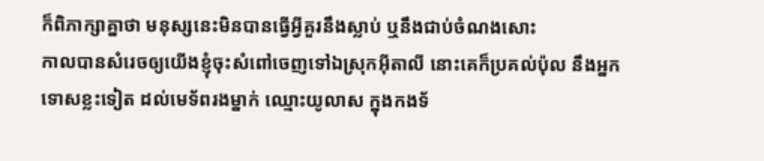ក៏ពិភាក្សាគ្នាថា មនុស្សនេះមិនបានធ្វើអ្វីគួរនឹងស្លាប់ ឬនឹងជាប់ចំណងសោះ
កាលបានសំរេចឲ្យយើងខ្ញុំចុះសំពៅចេញទៅឯស្រុកអ៊ីតាលី នោះគេក៏ប្រគល់ប៉ុល នឹងអ្នកទោសខ្លះទៀត ដល់មេទ័ពរងម្នាក់ ឈ្មោះយូលាស ក្នុងកងទ័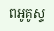ពអូគូស្ទ